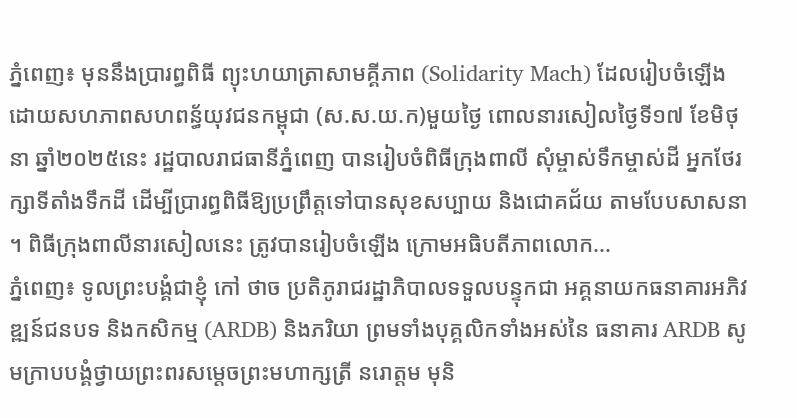ភ្នំពេញ៖ មុននឹងប្រារព្ធពិធី ព្យុះហយាត្រាសាមគ្គីភាព (Solidarity Mach) ដែលរៀបចំឡើង ដោយសហភាពសហពន្ធ័យុវជនកម្ពុជា (ស.ស.យ.ក)មួយថ្ងៃ ពោលនារសៀលថ្ងៃទី១៧ ខែមិថុនា ឆ្នាំ២០២៥នេះ រដ្ឋបាលរាជធានីភ្នំពេញ បានរៀបចំពិធីក្រុងពាលី សុំម្ចាស់ទឹកម្ចាស់ដី អ្នកថែរក្សាទីតាំងទឹកដី ដើម្បីប្រារព្ធពិធីឱ្យប្រព្រឹត្តទៅបានសុខសប្បាយ និងជោគជ័យ តាមបែបសាសនា ។ ពិធីក្រុងពាលីនារសៀលនេះ ត្រូវបានរៀបចំឡើង ក្រោមអធិបតីភាពលោក...
ភ្នំពេញ៖ ទូលព្រះបង្គំជាខ្ញុំ កៅ ថាច ប្រតិភូរាជរដ្ឋាភិបាលទទួលបន្ទុកជា អគ្គនាយកធនាគារអភិវឌ្ឍន៍ជនបទ និងកសិកម្ម (ARDB) និងភរិយា ព្រមទាំងបុគ្គលិកទាំងអស់នៃ ធនាគារ ARDB សូមក្រាបបង្គំថ្វាយព្រះពរសម្តេចព្រះមហាក្សត្រី នរោត្តម មុនិ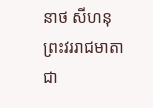នាថ សីហនុ ព្រះវររាជមាតាជា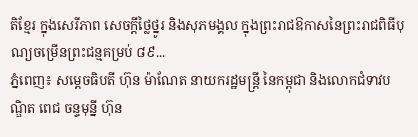តិខ្មែរ ក្នុងសេរីភាព សេចក្តីថ្លៃថ្នូរ និងសុភមង្គល ក្នុងព្រះរាជឱកាសនៃព្រះរាជពិធីបុណ្យចម្រើនព្រះជន្មគម្រប់ ៨៩...
ភ្នំពេញ៖ សម្តេចធិបតី ហ៊ុន ម៉ាណែត នាយករដ្ឋមន្រ្តី នៃកម្ពុជា និងលោកជំទាវបណ្ឌិត ពេជ ចន្ទមុន្នី ហ៊ុន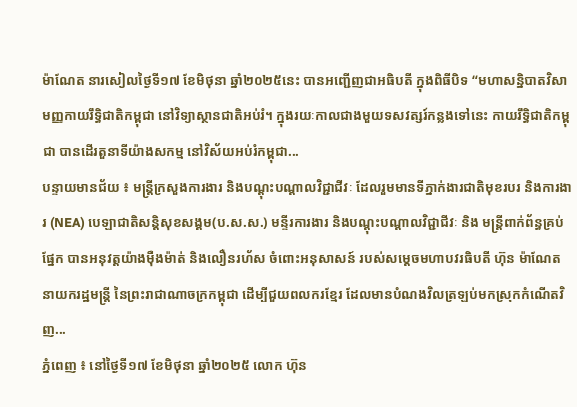ម៉ាណែត នារសៀលថ្ងៃទី១៧ ខែមិថុនា ឆ្នាំ២០២៥នេះ បានអញ្ជើញជាអធិបតី ក្នុងពិធីបិទ “មហាសន្និបាតវិសាមញ្ញកាយរឹទិ្ធជាតិកម្ពុជា នៅវិទ្យាស្ថានជាតិអប់រំ។ ក្នុងរយៈកាលជាងមួយទសវត្សរ៍កន្លងទៅនេះ កាយរឹទិ្ធជាតិកម្ពុជា បានដើរតួនាទីយ៉ាងសកម្ម នៅវិស័យអប់រំកម្ពុជា...
បន្ទាយមានជ័យ ៖ មន្ត្រីក្រសួងការងារ និងបណ្តុះបណ្តាលវិជ្ជាជីវៈ ដែលរួមមានទីភ្នាក់ងារជាតិមុខរបរ និងការងារ (NEA) បេឡាជាតិសន្តិសុខសង្គម(ប.ស.ស.) មន្ទីរការងារ និងបណ្តុះបណ្តាលវិជ្ជាជីវៈ និង មន្ត្រីពាក់ព័ន្ធគ្រប់ផ្នែក បានអនុវត្តយ៉ាងម៉ឺងម៉ាត់ និងលឿនរហ័ស ចំពោះអនុសាសន៍ របស់សម្តេចមហាបវរធិបតី ហ៊ុន ម៉ាណែត នាយករដ្ឋមន្ត្រី នៃព្រះរាជាណាចក្រកម្ពុជា ដើម្បីជួយពលករខ្មែរ ដែលមានបំណងវិលត្រឡប់មកស្រុកកំណើតវិញ...
ភ្នំពេញ ៖ នៅថ្ងៃទី១៧ ខែមិថុនា ឆ្នាំ២០២៥ លោក ហ៊ុន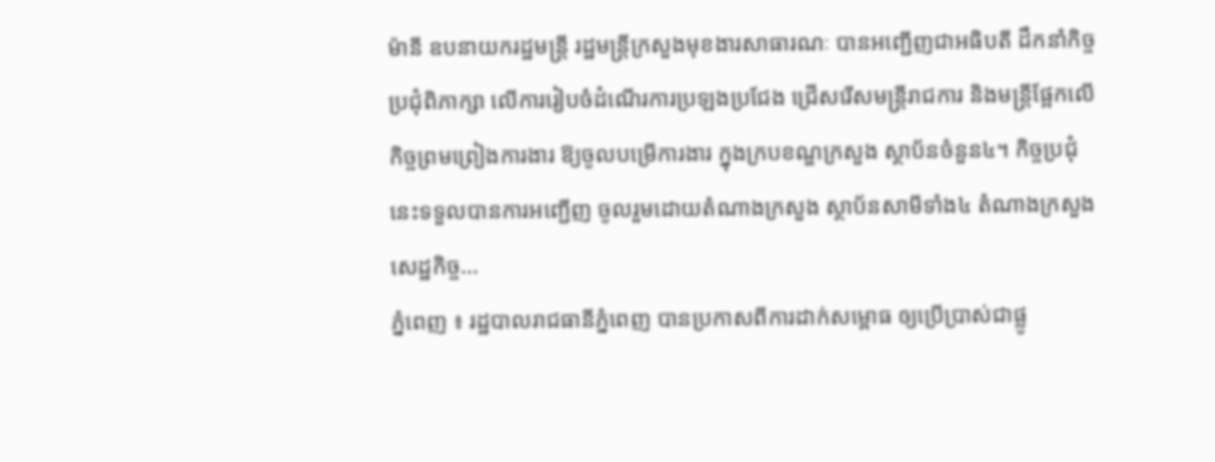ម៉ានី ឧបនាយករដ្ឋមន្រ្តី រដ្ឋមន្រ្តីក្រសួងមុខងារសាធារណៈ បានអញ្ជើញជាអធិបតី ដឹកនាំកិច្ចប្រជុំពិភាក្សា លើការរៀបចំដំណើរការប្រឡងប្រជែង ជ្រើសរើសមន្រ្តីរាជការ និងមន្រ្តីផ្អែកលើកិច្ចព្រមព្រៀងការងារ ឱ្យចូលបម្រើការងារ ក្នុងក្របខណ្ឌក្រសួង ស្ថាប័នចំនួន៤។ កិច្ចប្រជុំនេះទទួលបានការអញ្ជើញ ចូលរួមដោយតំណាងក្រសួង ស្ថាប័នសាមីទាំង៤ តំណាងក្រសួងសេដ្ឋកិច្ច...
ភ្នំពេញ ៖ រដ្ឋបាលរាជធានីភ្នំពេញ បានប្រកាសពីការដាក់សម្ពោធ ឲ្យប្រើប្រាស់ជាផ្លូ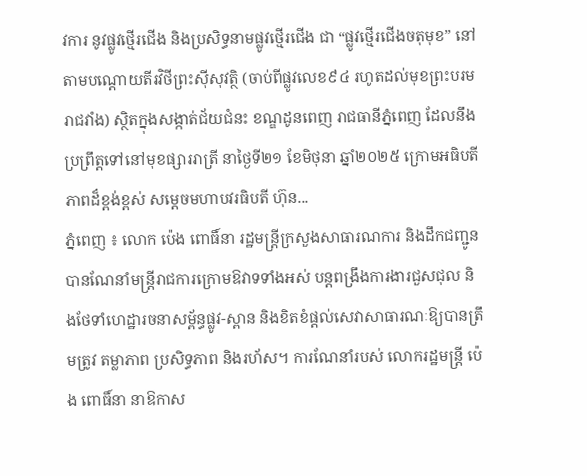វការ នូវផ្លូវថ្មើរជើង និងប្រសិទ្ធនាមផ្លូវថ្មើរជើង ជា “ផ្លូវថ្មើរជើងចតុមុខ” នៅតាមបណ្តោយតីរវិថីព្រះស៊ីសុវត្ថិ (ចាប់ពីផ្លូវលេខ៩៤ រហូតដល់មុខព្រះបរមរាជវាំង) ស្ថិតក្នុងសង្កាត់ជ័យជំនះ ខណ្ឌដូនពេញ រាជធានីភ្នំពេញ ដែលនឹងប្រព្រឹត្តទៅនៅមុខផ្សាររាត្រី នាថ្ងៃទី២១ ខែមិថុនា ឆ្នាំ២០២៥ ក្រោមអធិបតីភាពដ៏ខ្ពង់ខ្ពស់ សម្តេចមហាបវរធិបតី ហ៊ុន...
ភ្នំពេញ ៖ លោក ប៉េង ពោធិ៍នា រដ្ឋមន្រ្តីក្រសួងសាធារណការ និងដឹកជញ្ជូន បានណែនាំមន្ដ្រីរាជការក្រោមឱវាទទាំងអស់ បន្ដពង្រឹងការងារជួសជុល និងថែទាំហេដ្ឋារចនាសម្ព័ន្ធផ្លូវ-ស្ពាន និងខិតខំផ្តល់សេវាសាធារណៈឱ្យបានត្រឹមត្រូវ តម្លាភាព ប្រសិទ្ធភាព និងរហ័ស។ ការណែនាំរបស់ លោករដ្ឋមន្ដ្រី ប៉េង ពោធិ៍នា នាឱកាស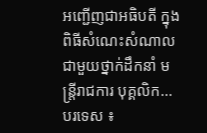អញ្ជើញជាអធិបតី ក្នុងពិធីសំណេះសំណាលជាមួយថ្នាក់ដឹកនាំ មន្ត្រីរាជការ បុគ្គលិក...
បរទេស ៖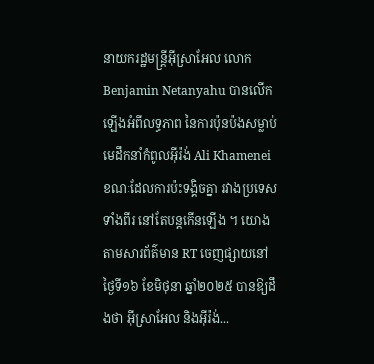នាយករដ្ឋមន្ត្រីអ៊ីស្រាអែល លោក Benjamin Netanyahu បានលើកឡើងអំពីលទ្ធភាព នៃការប៉ុនប៉ងសម្លាប់មេដឹកនាំកំពូលអ៊ីរ៉ង់ Ali Khamenei ខណៈដែលការប៉ះទង្គិចគ្នា រវាងប្រទេសទាំងពីរ នៅតែបន្តកើនឡើង ។ យោងតាមសារព័ត៌មាន RT ចេញផ្សាយនៅថ្ងៃទី១៦ ខែមិថុនា ឆ្នាំ២០២៥ បានឱ្យដឹងថា អ៊ីស្រាអែល និងអ៊ីរ៉ង់...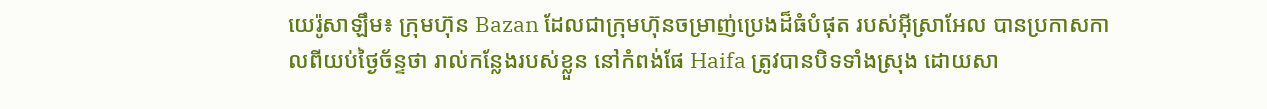យេរ៉ូសាឡឹម៖ ក្រុមហ៊ុន Bazan ដែលជាក្រុមហ៊ុនចម្រាញ់ប្រេងដ៏ធំបំផុត របស់អ៊ីស្រាអែល បានប្រកាសកាលពីយប់ថ្ងៃច័ន្ទថា រាល់កន្លែងរបស់ខ្លួន នៅកំពង់ផែ Haifa ត្រូវបានបិទទាំងស្រុង ដោយសា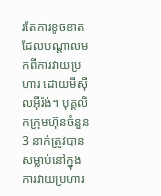រតែការខូចខាត ដែលបណ្តាលមកពីការវាយប្រហារ ដោយមីស៊ីលអ៊ីរ៉ង់។ បុគ្គលិកក្រុមហ៊ុនចំនួន 3 នាក់ត្រូវបានសម្លាប់នៅក្នុង ការវាយប្រហារ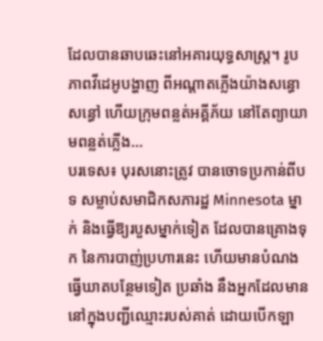ដែលបានឆាបឆេះនៅអគារយុទ្ធសាស្ត្រ។ រូបភាពវីដេអូបង្ហាញ ពីអណ្តាតភ្លើងយ៉ាងសន្ធោសន្ធៅ ហើយក្រុមពន្លត់អគ្គីភ័យ នៅតែព្យាយាមពន្លត់ភ្លើង...
បរទេស៖ បុរសនោះត្រូវ បានចោទប្រកាន់ពីបទ សម្លាប់សមាជិកសភារដ្ឋ Minnesota ម្នាក់ និងធ្វើឱ្យរបួសម្នាក់ទៀត ដែលបានគ្រោងទុក នៃការបាញ់ប្រហារនេះ ហើយមានបំណង ធ្វើឃាតបន្ថែមទៀត ប្រឆាំង នឹងអ្នកដែលមាននៅក្នុងបញ្ជីឈ្មោះរបស់គាត់ ដោយបើកឡា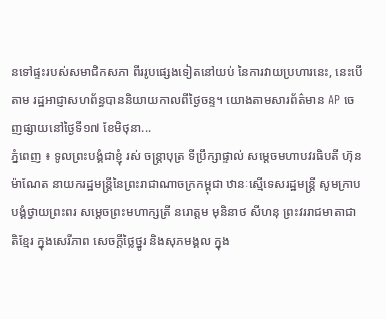នទៅផ្ទះរបស់សមាជិកសភា ពីររូបផ្សេងទៀតនៅយប់ នៃការវាយប្រហារនេះ, នេះបើតាម រដ្ឋអាជ្ញាសហព័ន្ធបាននិយាយកាលពីថ្ងៃចន្ទ។ យោងតាមសារព័ត៌មាន AP ចេញផ្សាយនៅថ្ងៃទី១៧ ខែមិថុនា...
ភ្នំពេញ ៖ ទូលព្រះបង្គំជាខ្ញុំ រស់ ចន្ត្រាបុត្រ ទីប្រឹក្សាផ្ទាល់ សម្តេចមហាបវរធិបតី ហ៊ុន ម៉ាណែត នាយករដ្ឋមន្រ្តីនៃព្រះរាជាណាចក្រកម្ពុជា ឋានៈស្មើទេសរដ្ឋមន្រ្តី សូមក្រាបបង្គំថ្វាយព្រះពរ សម្តេចព្រះមហាក្សត្រី នរោត្តម មុនិនាថ សីហនុ ព្រះវររាជមាតាជាតិខ្មែរ ក្នុងសេរីភាព សេចក្តីថ្លៃថ្នូរ និងសុភមង្គល ក្នុង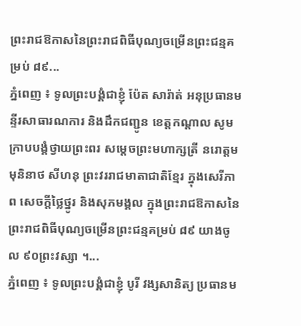ព្រះរាជឱកាសនៃព្រះរាជពិធីបុណ្យចម្រើនព្រះជន្មគម្រប់ ៨៩...
ភ្នំពេញ ៖ ទូលព្រះបង្គំជាខ្ញុំ ប៉ែត សារ៉ាត់ អនុប្រធានមន្ទីរសាធារណការ និងដឹកជញ្ជូន ខេត្តកណ្ដាល សូមក្រាបបង្គំថ្វាយព្រះពរ សម្តេចព្រះមហាក្សត្រី នរោត្តម មុនិនាថ សីហនុ ព្រះវររាជមាតាជាតិខ្មែរ ក្នុងសេរីភាព សេចក្តីថ្លៃថ្នូរ និងសុភមង្គល ក្នុងព្រះរាជឱកាសនៃព្រះរាជពិធីបុណ្យចម្រើនព្រះជន្មគម្រប់ ៨៩ យាងចូល ៩០ព្រះវស្សា ។...
ភ្នំពេញ ៖ ទូលព្រះបង្គំជាខ្ញុំ បូរី វង្សសានិត្យ ប្រធានម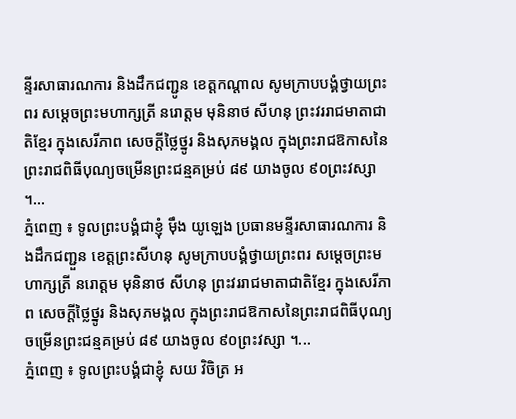ន្ទីរសាធារណការ និងដឹកជញ្ជូន ខេត្តកណ្ដាល សូមក្រាបបង្គំថ្វាយព្រះពរ សម្តេចព្រះមហាក្សត្រី នរោត្តម មុនិនាថ សីហនុ ព្រះវររាជមាតាជាតិខ្មែរ ក្នុងសេរីភាព សេចក្តីថ្លៃថ្នូរ និងសុភមង្គល ក្នុងព្រះរាជឱកាសនៃព្រះរាជពិធីបុណ្យចម្រើនព្រះជន្មគម្រប់ ៨៩ យាងចូល ៩០ព្រះវស្សា ។...
ភ្នំពេញ ៖ ទូលព្រះបង្គំជាខ្ញុំ ម៉ឹង យូឡេង ប្រធានមន្ទីរសាធារណការ និងដឹកជញ្ជួន ខេត្តព្រះសីហនុ សូមក្រាបបង្គំថ្វាយព្រះពរ សម្តេចព្រះមហាក្សត្រី នរោត្តម មុនិនាថ សីហនុ ព្រះវររាជមាតាជាតិខ្មែរ ក្នុងសេរីភាព សេចក្តីថ្លៃថ្នូរ និងសុភមង្គល ក្នុងព្រះរាជឱកាសនៃព្រះរាជពិធីបុណ្យចម្រើនព្រះជន្មគម្រប់ ៨៩ យាងចូល ៩០ព្រះវស្សា ។...
ភ្នំពេញ ៖ ទូលព្រះបង្គំជាខ្ញុំ សយ វិចិត្រ អ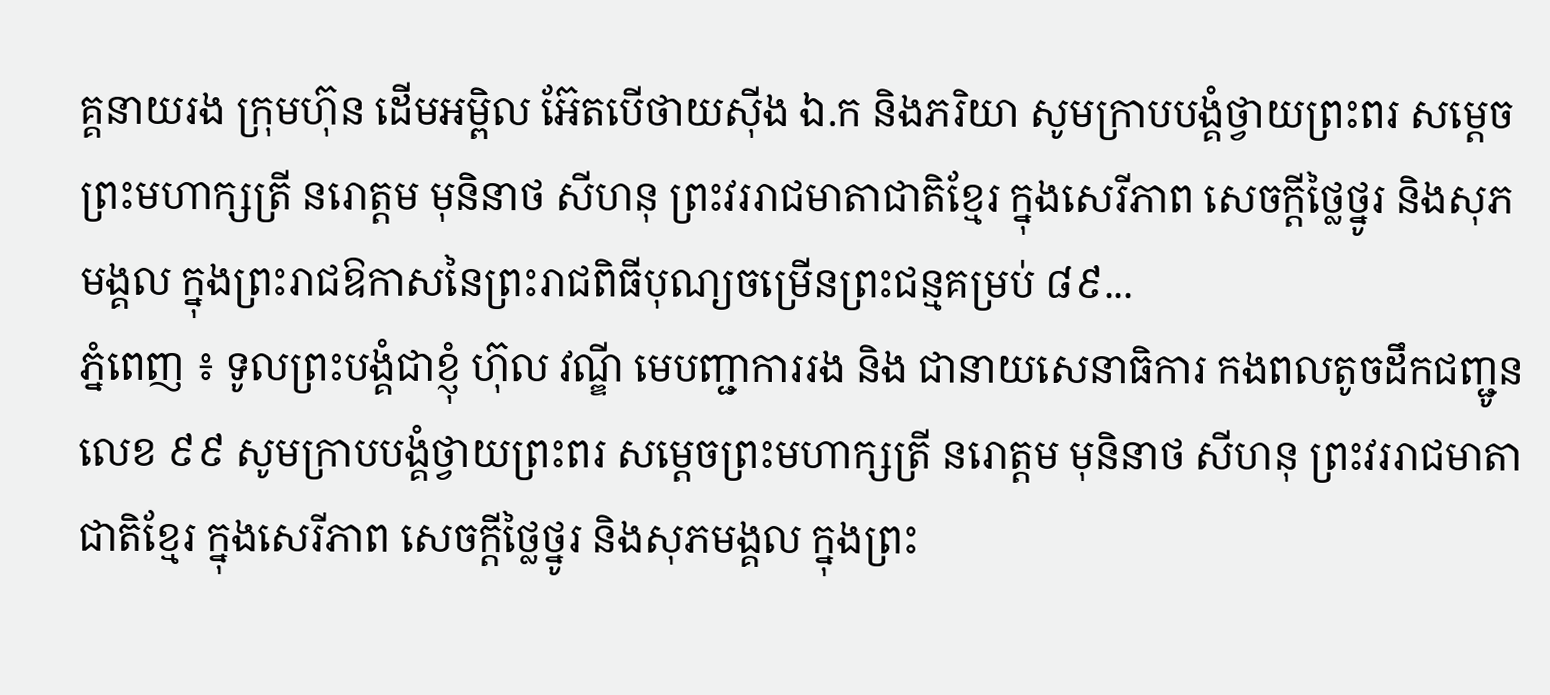គ្គនាយរង ក្រុមហ៊ុន ដើមអម្ពិល អ៊ែតបើថាយស៊ីង ឯ.ក និងភរិយា សូមក្រាបបង្គំថ្វាយព្រះពរ សម្តេចព្រះមហាក្សត្រី នរោត្តម មុនិនាថ សីហនុ ព្រះវររាជមាតាជាតិខ្មែរ ក្នុងសេរីភាព សេចក្តីថ្លៃថ្នូរ និងសុភមង្គល ក្នុងព្រះរាជឱកាសនៃព្រះរាជពិធីបុណ្យចម្រើនព្រះជន្មគម្រប់ ៨៩...
ភ្នំពេញ ៖ ទូលព្រះបង្គំជាខ្ញុំ ហ៊ុល វណ្ឌី មេបញ្ជាការរង និង ជានាយសេនាធិការ កងពលតូចដឹកជញ្ជូនលេខ ៩៩ សូមក្រាបបង្គំថ្វាយព្រះពរ សម្តេចព្រះមហាក្សត្រី នរោត្តម មុនិនាថ សីហនុ ព្រះវររាជមាតាជាតិខ្មែរ ក្នុងសេរីភាព សេចក្តីថ្លៃថ្នូរ និងសុភមង្គល ក្នុងព្រះ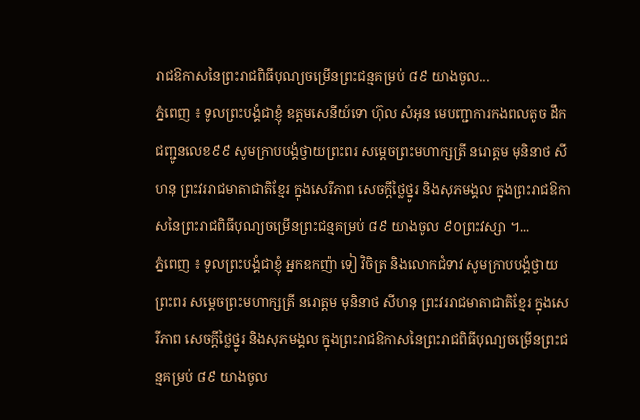រាជឱកាសនៃព្រះរាជពិធីបុណ្យចម្រើនព្រះជន្មគម្រប់ ៨៩ យាងចូល...
ភ្នំពេញ ៖ ទូលព្រះបង្គំជាខ្ញុំ ឧត្តមសេនីយ៍ទោ ហ៊ុល សំអុន មេបញ្ជាការកងពលតូច ដឹកជញ្ជូនលេខ៩៩ សូមក្រាបបង្គំថ្វាយព្រះពរ សម្តេចព្រះមហាក្សត្រី នរោត្តម មុនិនាថ សីហនុ ព្រះវររាជមាតាជាតិខ្មែរ ក្នុងសេរីភាព សេចក្តីថ្លៃថ្នូរ និងសុភមង្គល ក្នុងព្រះរាជឱកាសនៃព្រះរាជពិធីបុណ្យចម្រើនព្រះជន្មគម្រប់ ៨៩ យាងចូល ៩០ព្រះវស្សា ។...
ភ្នំពេញ ៖ ទូលព្រះបង្គំជាខ្ញុំ អ្នកឧកញ៉ា ទៀ វិចិត្រ និងលោកជំទាវ សូមក្រាបបង្គំថ្វាយព្រះពរ សម្តេចព្រះមហាក្សត្រី នរោត្តម មុនិនាថ សីហនុ ព្រះវររាជមាតាជាតិខ្មែរ ក្នុងសេរីភាព សេចក្តីថ្លៃថ្នូរ និងសុភមង្គល ក្នុងព្រះរាជឱកាសនៃព្រះរាជពិធីបុណ្យចម្រើនព្រះជន្មគម្រប់ ៨៩ យាងចូល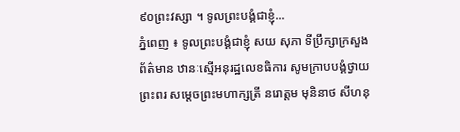៩០ព្រះវស្សា ។ ទូលព្រះបង្គំជាខ្ញុំ...
ភ្នំពេញ ៖ ទូលព្រះបង្គំជាខ្ញុំ សយ សុភា ទីប្រឹក្សាក្រសួងព័ត៌មាន ឋានៈស្មើអនុរដ្ឋលេខធិការ សូមក្រាបបង្គំថ្វាយព្រះពរ សម្តេចព្រះមហាក្សត្រី នរោត្តម មុនិនាថ សីហនុ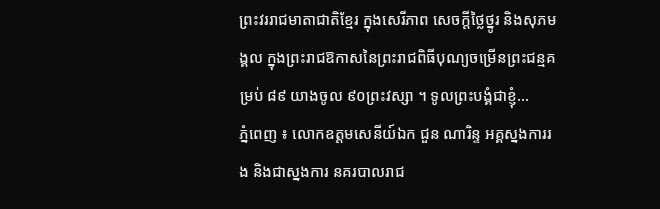ព្រះវររាជមាតាជាតិខ្មែរ ក្នុងសេរីភាព សេចក្តីថ្លៃថ្នូរ និងសុភមង្គល ក្នុងព្រះរាជឱកាសនៃព្រះរាជពិធីបុណ្យចម្រើនព្រះជន្មគម្រប់ ៨៩ យាងចូល ៩០ព្រះវស្សា ។ ទូលព្រះបង្គំជាខ្ញុំ...
ភ្នំពេញ ៖ លោកឧត្តមសេនីយ៍ឯក ជួន ណារិន្ទ អគ្គស្នងការរង និងជាស្នងការ នគរបាលរាជ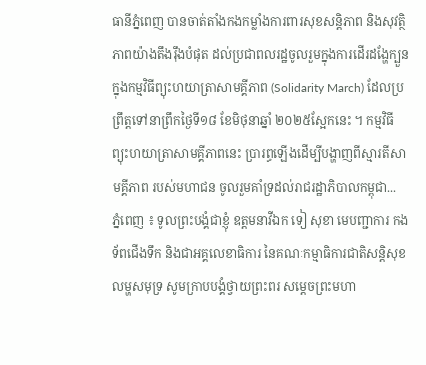ធានីភ្នំពេញ បានចាត់តាំងកងកម្លាំងការពារសុខសន្តិភាព និងសុវត្ថិភាពយ៉ាងតឹងរ៉ឹងបំផុត ដល់ប្រជាពលរដ្ឋចូលរួមក្នុងការដើរដង្ហែក្បួន ក្នុងកម្មវិធីព្យុះហយាត្រាសាមគ្គីភាព (Solidarity March) ដែលប្រព្រឹត្តទៅនាព្រឹកថ្ងៃទី១៨ ខែមិថុនាឆ្នាំ ២០២៥ស្អែកនេះ ។ កម្មវិធីព្យុះហយាត្រាសាមគ្គីភាពនេះ ប្រារព្ធឡើងដើម្បីបង្ហាញពីស្មារតីសាមគ្គីភាព របស់មហាជន ចូលរួមគាំទ្រដល់រាជរដ្ឋាភិបាលកម្ពុជា...
ភ្នំពេញ ៖ ទូលព្រះបង្គំជាខ្ញុំ ឧត្តមនាវីឯក ទៀ សុខា មេបញ្ជាការ កងទ័ពជើងទឹក និងជាអគ្គលេខាធិការ នៃគណៈកម្មាធិការជាតិសន្តិសុខលម្ហសមុទ្រ សូមក្រាបបង្គំថ្វាយព្រះពរ សម្តេចព្រះមហា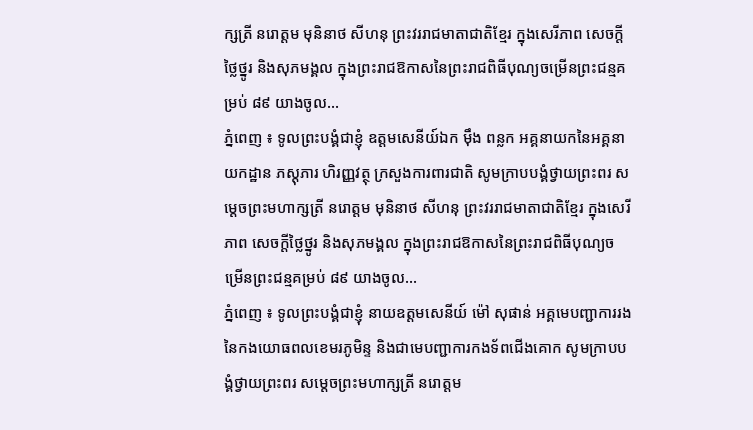ក្សត្រី នរោត្តម មុនិនាថ សីហនុ ព្រះវររាជមាតាជាតិខ្មែរ ក្នុងសេរីភាព សេចក្តីថ្លៃថ្នូរ និងសុភមង្គល ក្នុងព្រះរាជឱកាសនៃព្រះរាជពិធីបុណ្យចម្រើនព្រះជន្មគម្រប់ ៨៩ យាងចូល...
ភ្នំពេញ ៖ ទូលព្រះបង្គំជាខ្ញុំ ឧត្តមសេនីយ៍ឯក ម៉ឹង ពន្លក អគ្គនាយកនៃអគ្គនាយកដ្ឋាន ភស្តុភារ ហិរញ្ញវត្ថុ ក្រសួងការពារជាតិ សូមក្រាបបង្គំថ្វាយព្រះពរ សម្តេចព្រះមហាក្សត្រី នរោត្តម មុនិនាថ សីហនុ ព្រះវររាជមាតាជាតិខ្មែរ ក្នុងសេរីភាព សេចក្តីថ្លៃថ្នូរ និងសុភមង្គល ក្នុងព្រះរាជឱកាសនៃព្រះរាជពិធីបុណ្យចម្រើនព្រះជន្មគម្រប់ ៨៩ យាងចូល...
ភ្នំពេញ ៖ ទូលព្រះបង្គំជាខ្ញុំ នាយឧត្តមសេនីយ៍ ម៉ៅ សុផាន់ អគ្គមេបញ្ជាការរង នៃកងយោធពលខេមរភូមិន្ទ និងជាមេបញ្ជាការកងទ័ពជើងគោក សូមក្រាបបង្គំថ្វាយព្រះពរ សម្តេចព្រះមហាក្សត្រី នរោត្តម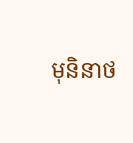មុនិនាថ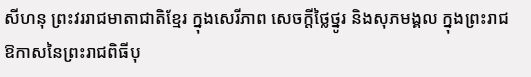សីហនុ ព្រះវររាជមាតាជាតិខ្មែរ ក្នុងសេរីភាព សេចក្តីថ្លៃថ្នូរ និងសុភមង្គល ក្នុងព្រះរាជឱកាសនៃព្រះរាជពិធីបុ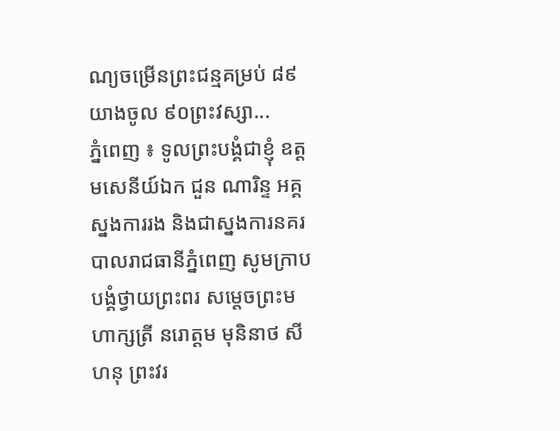ណ្យចម្រើនព្រះជន្មគម្រប់ ៨៩ យាងចូល ៩០ព្រះវស្សា...
ភ្នំពេញ ៖ ទូលព្រះបង្គំជាខ្ញុំ ឧត្តមសេនីយ៍ឯក ជួន ណារិន្ទ អគ្គស្នងការរង និងជាស្នងការនគរបាលរាជធានីភ្នំពេញ សូមក្រាបបង្គំថ្វាយព្រះពរ សម្តេចព្រះមហាក្សត្រី នរោត្តម មុនិនាថ សីហនុ ព្រះវរ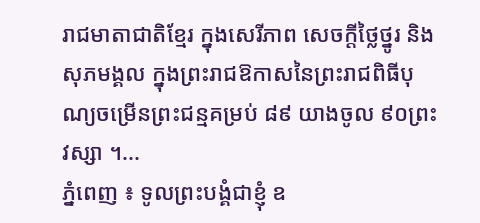រាជមាតាជាតិខ្មែរ ក្នុងសេរីភាព សេចក្តីថ្លៃថ្នូរ និងសុភមង្គល ក្នុងព្រះរាជឱកាសនៃព្រះរាជពិធីបុណ្យចម្រើនព្រះជន្មគម្រប់ ៨៩ យាងចូល ៩០ព្រះវស្សា ។...
ភ្នំពេញ ៖ ទូលព្រះបង្គំជាខ្ញុំ ឧ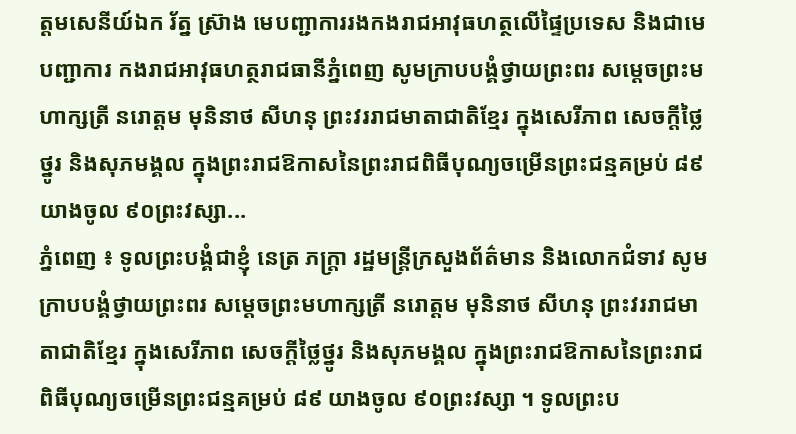ត្តមសេនីយ៍ឯក រ័ត្ន ស្រ៊ាង មេបញ្ជាការរងកងរាជអាវុធហត្ថលើផ្ទៃប្រទេស និងជាមេបញ្ជាការ កងរាជអាវុធហត្ថរាជធានីភ្នំពេញ សូមក្រាបបង្គំថ្វាយព្រះពរ សម្តេចព្រះមហាក្សត្រី នរោត្តម មុនិនាថ សីហនុ ព្រះវររាជមាតាជាតិខ្មែរ ក្នុងសេរីភាព សេចក្តីថ្លៃថ្នូរ និងសុភមង្គល ក្នុងព្រះរាជឱកាសនៃព្រះរាជពិធីបុណ្យចម្រើនព្រះជន្មគម្រប់ ៨៩ យាងចូល ៩០ព្រះវស្សា...
ភ្នំពេញ ៖ ទូលព្រះបង្គំជាខ្ញុំ នេត្រ ភក្ត្រា រដ្ឋមន្ត្រីក្រសួងព័ត៌មាន និងលោកជំទាវ សូមក្រាបបង្គំថ្វាយព្រះពរ សម្តេចព្រះមហាក្សត្រី នរោត្តម មុនិនាថ សីហនុ ព្រះវររាជមាតាជាតិខ្មែរ ក្នុងសេរីភាព សេចក្តីថ្លៃថ្នូរ និងសុភមង្គល ក្នុងព្រះរាជឱកាសនៃព្រះរាជពិធីបុណ្យចម្រើនព្រះជន្មគម្រប់ ៨៩ យាងចូល ៩០ព្រះវស្សា ។ ទូលព្រះប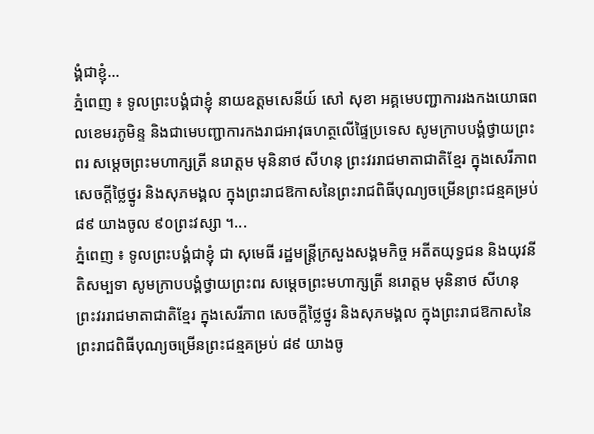ង្គំជាខ្ញុំ...
ភ្នំពេញ ៖ ទូលព្រះបង្គំជាខ្ញុំ នាយឧត្តមសេនីយ៍ សៅ សុខា អគ្គមេបញ្ជាការរងកងយោធពលខេមរភូមិន្ទ និងជាមេបញ្ជាការកងរាជអាវុធហត្ថលើផ្ទៃប្រទេស សូមក្រាបបង្គំថ្វាយព្រះពរ សម្តេចព្រះមហាក្សត្រី នរោត្តម មុនិនាថ សីហនុ ព្រះវររាជមាតាជាតិខ្មែរ ក្នុងសេរីភាព សេចក្តីថ្លៃថ្នូរ និងសុភមង្គល ក្នុងព្រះរាជឱកាសនៃព្រះរាជពិធីបុណ្យចម្រើនព្រះជន្មគម្រប់ ៨៩ យាងចូល ៩០ព្រះវស្សា ។...
ភ្នំពេញ ៖ ទូលព្រះបង្គំជាខ្ញុំ ជា សុមេធី រដ្ឋមន្ត្រីក្រសួងសង្គមកិច្ច អតីតយុទ្ធជន និងយុវនីតិសម្បទា សូមក្រាបបង្គំថ្វាយព្រះពរ សម្តេចព្រះមហាក្សត្រី នរោត្តម មុនិនាថ សីហនុ ព្រះវររាជមាតាជាតិខ្មែរ ក្នុងសេរីភាព សេចក្តីថ្លៃថ្នូរ និងសុភមង្គល ក្នុងព្រះរាជឱកាសនៃព្រះរាជពិធីបុណ្យចម្រើនព្រះជន្មគម្រប់ ៨៩ យាងចូ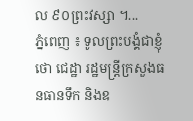ល ៩០ព្រះវស្សា ។...
ភ្នំពេញ ៖ ទូលព្រះបង្គំជាខ្ញុំ ថោ ជេដ្ឋា រដ្ឋមន្រ្តីក្រសួងធនធានទឹក និងឧ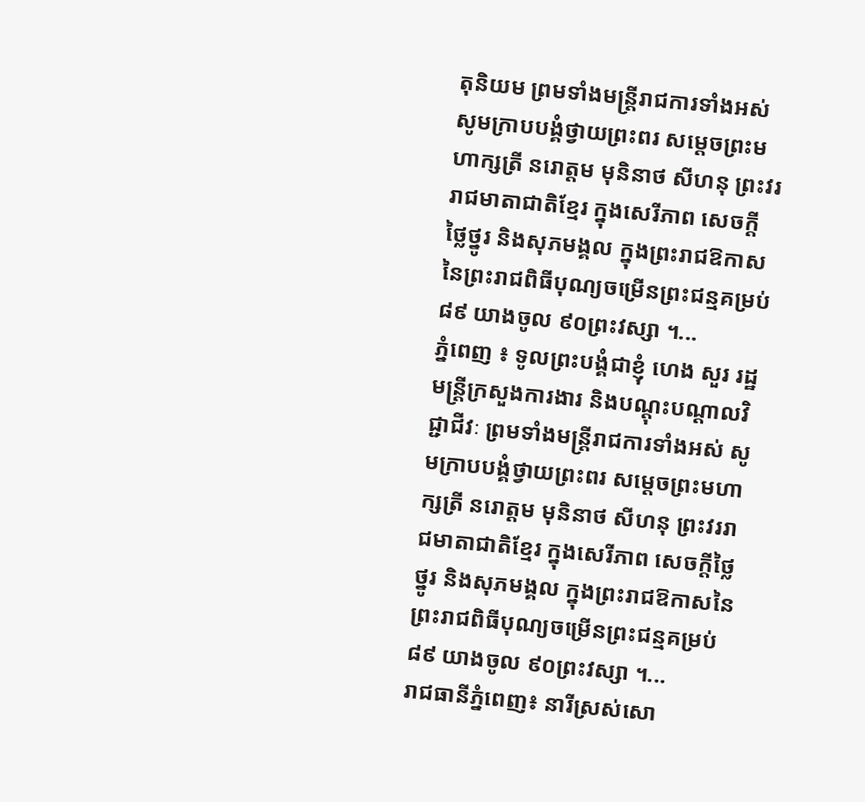តុនិយម ព្រមទាំងមន្ត្រីរាជការទាំងអស់ សូមក្រាបបង្គំថ្វាយព្រះពរ សម្តេចព្រះមហាក្សត្រី នរោត្តម មុនិនាថ សីហនុ ព្រះវររាជមាតាជាតិខ្មែរ ក្នុងសេរីភាព សេចក្តីថ្លៃថ្នូរ និងសុភមង្គល ក្នុងព្រះរាជឱកាសនៃព្រះរាជពិធីបុណ្យចម្រើនព្រះជន្មគម្រប់ ៨៩ យាងចូល ៩០ព្រះវស្សា ។...
ភ្នំពេញ ៖ ទូលព្រះបង្គំជាខ្ញុំ ហេង សួរ រដ្ឋមន្ត្រីក្រសួងការងារ និងបណ្ដុះបណ្តាលវិជ្ជាជីវៈ ព្រមទាំងមន្ត្រីរាជការទាំងអស់ សូមក្រាបបង្គំថ្វាយព្រះពរ សម្តេចព្រះមហាក្សត្រី នរោត្តម មុនិនាថ សីហនុ ព្រះវររាជមាតាជាតិខ្មែរ ក្នុងសេរីភាព សេចក្តីថ្លៃថ្នូរ និងសុភមង្គល ក្នុងព្រះរាជឱកាសនៃព្រះរាជពិធីបុណ្យចម្រើនព្រះជន្មគម្រប់ ៨៩ យាងចូល ៩០ព្រះវស្សា ។...
រាជធានីភ្នំពេញ៖ នារីស្រស់សោ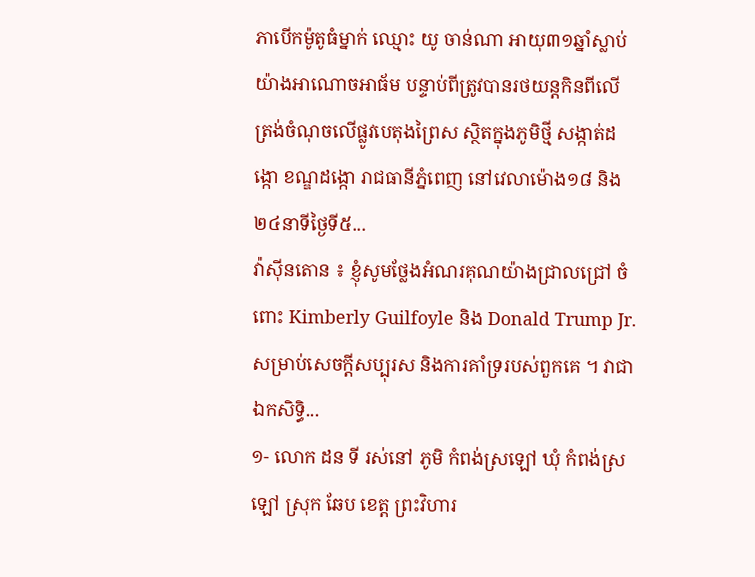ភាបើកម៉ូតូធំម្នាក់ ឈ្មោះ យូ ចាន់ណា អាយុ៣១ឆ្នាំស្លាប់យ៉ាងអាណោចអាធ័ម បន្ទាប់ពីត្រូវបានរថយន្តកិនពីលើ ត្រង់ចំណុចលើផ្លូវបេតុងព្រៃស ស្ថិតក្នុងភូមិថ្មី សង្កាត់ដង្កោ ខណ្ឌដង្កោ រាជធានីភ្នំពេញ នៅវេលាម៉ោង១៨ និង២៤នាទីថ្ងៃទី៥...
វ៉ាស៊ីនតោន ៖ ខ្ញុំសូមថ្លែងអំណរគុណយ៉ាងជ្រាលជ្រៅ ចំពោះ Kimberly Guilfoyle និង Donald Trump Jr. សម្រាប់សេចក្តីសប្បុរស និងការគាំទ្ររបស់ពួកគេ ។ វាជាឯកសិទ្ធិ...
១- លោក ដន ទី រស់នៅ ភូមិ កំពង់ស្រឡៅ ឃុំ កំពង់ស្រឡៅ ស្រុក ឆែប ខេត្ត ព្រះវិហារ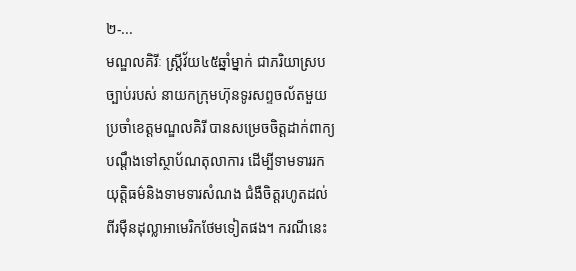២-...
មណ្ឌលគិរីៈ ស្ត្រីវ័យ៤៥ឆ្នាំម្នាក់ ជាភរិយាស្របច្បាប់របស់ នាយកក្រុមហ៊ុនទូរសព្ទចល័តមួយប្រចាំខេត្តមណ្ឌលគិរី បានសម្រេចចិត្តដាក់ពាក្យបណ្តឹងទៅស្ថាប័ណតុលាការ ដើម្បីទាមទាររកយុត្តិធម៌និងទាមទារសំណង ជំងឺចិត្តរហូតដល់ពីរម៉ឺនដុល្លាអាមេរិកថែមទៀតផង។ ករណីនេះ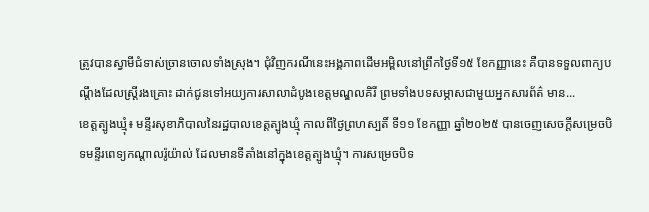ត្រូវបានស្វាមីជំទាស់ច្រានចោលទាំងស្រុង។ ជុំវិញករណីនេះអង្គភាពដើមអម្ពិលនៅព្រឹកថ្ងៃទី១៥ ខែកញ្ញានេះ គឺបានទទួលពាក្យបណ្តឹងដែលស្ត្រីរងគ្រោះ ដាក់ជូនទៅអយ្យការសាលាដំបូងខេត្តមណ្ឌលគិរី ព្រមទាំងបទសម្ភាសជាមួយអ្នកសារព័ត៌ មាន...
ខេត្តត្បូងឃ្មុំ៖ មន្ទីរសុខាភិបាលនៃរដ្ឋបាលខេត្តត្បូងឃ្មុំ កាលពីថ្ងៃព្រហស្បតិ៍ ទី១១ ខែកញ្ញា ឆ្នាំ២០២៥ បានចេញសេចក្តីសម្រេចបិទមន្ទីរពេទ្យកណ្ដាលរ៉ូយ៉ាល់ ដែលមានទីតាំងនៅក្នុងខេត្តត្បូងឃ្មុំ។ ការសម្រេចបិទ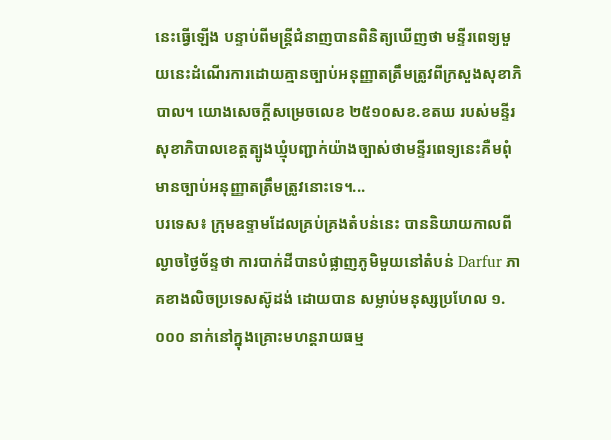នេះធ្វើឡើង បន្ទាប់ពីមន្ត្រីជំនាញបានពិនិត្យឃើញថា មន្ទីរពេទ្យមួយនេះដំណើរការដោយគ្មានច្បាប់អនុញ្ញាតត្រឹមត្រូវពីក្រសួងសុខាភិបាល។ យោងសេចក្តីសម្រេចលេខ ២៥១០សខ.ខតឃ របស់មន្ទីរសុខាភិបាលខេត្តត្បូងឃ្មុំបញ្ជាក់យ៉ាងច្បាស់ថាមន្ទីរពេទ្យនេះគឺមពុំមានច្បាប់អនុញ្ញាតត្រឹមត្រូវនោះទេ។...
បរទេស៖ ក្រុមឧទ្ទាមដែលគ្រប់គ្រងតំបន់នេះ បាននិយាយកាលពីល្ងាចថ្ងៃច័ន្ទថា ការបាក់ដីបានបំផ្លាញភូមិមួយនៅតំបន់ Darfur ភាគខាងលិចប្រទេសស៊ូដង់ ដោយបាន សម្លាប់មនុស្សប្រហែល ១.០០០ នាក់នៅក្នុងគ្រោះមហន្តរាយធម្ម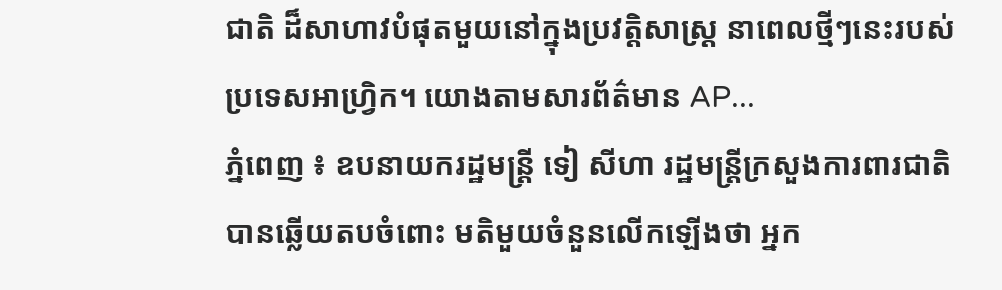ជាតិ ដ៏សាហាវបំផុតមួយនៅក្នុងប្រវត្តិសាស្ត្រ នាពេលថ្មីៗនេះរបស់ប្រទេសអាហ្វ្រិក។ យោងតាមសារព័ត៌មាន AP...
ភ្នំពេញ ៖ ឧបនាយករដ្ឋមន្រ្តី ទៀ សីហា រដ្ឋមន្រ្តីក្រសួងការពារជាតិបានឆ្លើយតបចំពោះ មតិមួយចំនួនលើកឡើងថា អ្នក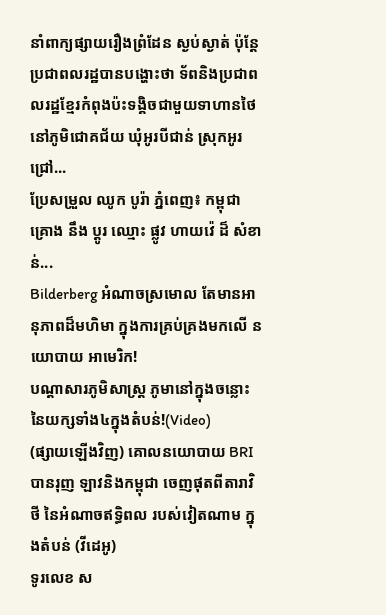នាំពាក្យផ្សាយរឿងព្រំដែន ស្ងប់ស្ងាត់ ប៉ុន្តែប្រជាពលរដ្ឋបានបង្ហោះថា ទ័ពនិងប្រជាពលរដ្ឋខ្មែរកំពុងប៉ះទង្គិចជាមួយទាហានថៃ នៅភូមិជោគជ័យ ឃុំអូរបីជាន់ ស្រុកអូរជ្រៅ...
ប្រែសម្រួល ឈូក បូរ៉ា ភ្នំពេញ៖ កម្ពុជា គ្រោង នឹង ប្តូរ ឈ្មោះ ផ្លូវ ហាយវ៉េ ដ៏ សំខាន់...
Bilderberg អំណាចស្រមោល តែមានអានុភាពដ៏មហិមា ក្នុងការគ្រប់គ្រងមកលើ នយោបាយ អាមេរិក!
បណ្ដាសារភូមិសាស្រ្ត ភូមានៅក្នុងចន្លោះនៃយក្សទាំង៤ក្នុងតំបន់!(Video)
(ផ្សាយឡើងវិញ) គោលនយោបាយ BRI បានរុញ ឡាវនិងកម្ពុជា ចេញផុតពីតារាវិថី នៃអំណាចឥទ្ធិពល របស់វៀតណាម ក្នុងតំបន់ (វីដេអូ)
ទូរលេខ ស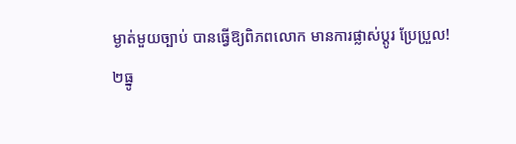ម្ងាត់មួយច្បាប់ បានធ្វើឱ្យពិភពលោក មានការផ្លាស់ប្ដូរ ប្រែប្រួល!
២ធ្នូ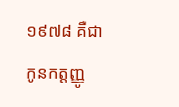១៩៧៨ គឺជា កូនកត្តញ្ញូ